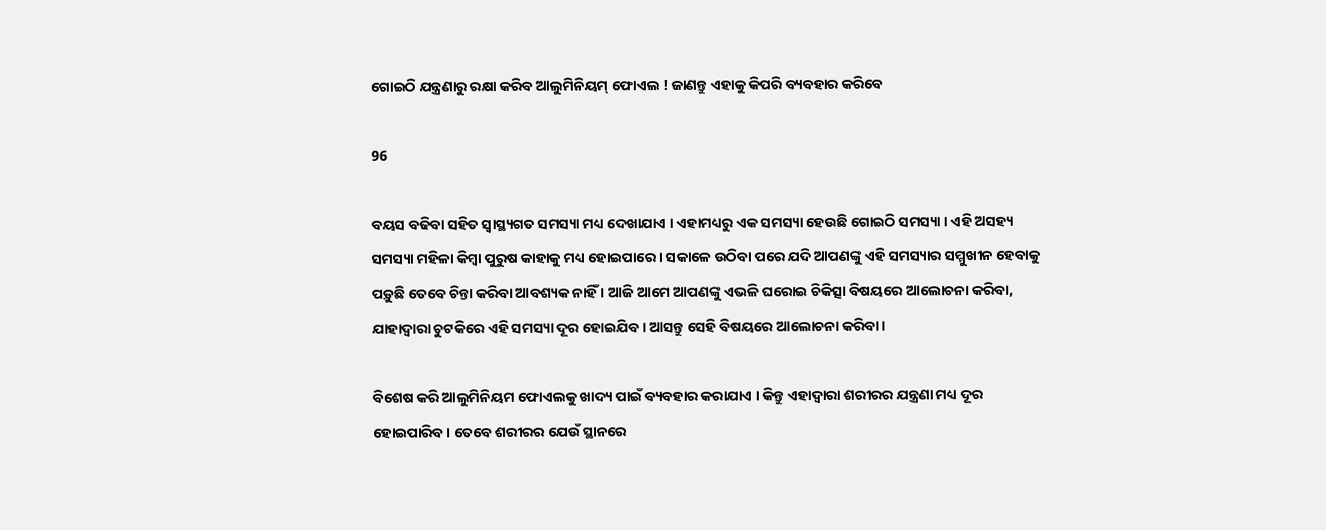ଗୋଇଠି ଯନ୍ତ୍ରଣାରୁ ରକ୍ଷା କରିବ ଆଲୁମିନିୟମ୍ ଫୋଏଲ ! ଜାଣନ୍ତୁ ଏହାକୁ କିପରି ବ୍ୟବହାର କରିବେ

96

ବୟସ ବଢିବା ସହିତ ସ୍ୱାସ୍ଥ୍ୟଗତ ସମସ୍ୟା ମଧ୍ୟ ଦେଖାଯାଏ । ଏହାମଧ୍ୟରୁ ଏକ ସମସ୍ୟା ହେଉଛି ଗୋଇଠି ସମସ୍ୟା । ଏହି ଅସହ୍ୟ ସମସ୍ୟା ମହିଳା କିମ୍ବା ପୁରୁଷ କାହାକୁ ମଧ୍ୟ ହୋଇପାରେ । ସକାଳେ ଉଠିବା ପରେ ଯଦି ଆପଣଙ୍କୁ ଏହି ସମସ୍ୟାର ସମ୍ମୁଖୀନ ହେବାକୁ ପଡ଼ୁଛି ତେବେ ଚିନ୍ତା କରିବା ଆବଶ୍ୟକ ନାହିଁ । ଆଜି ଆମେ ଆପଣଙ୍କୁ ଏଭଳି ଘରୋଇ ଚିକିତ୍ସା ବିଷୟରେ ଆଲୋଚନା କରିବା, ଯାହାଦ୍ୱାରା ଚୁଟକିରେ ଏହି ସମସ୍ୟା ଦୂର ହୋଇଯିବ । ଆସନ୍ତୁ ସେହି ବିଷୟରେ ଆଲୋଚନା କରିବା ।

ବିଶେଷ କରି ଆଲୁମିନିୟମ ଫୋଏଲକୁ ଖାଦ୍ୟ ପାଇଁ ବ୍ୟବହାର କରାଯାଏ । କିନ୍ତୁ ଏହାଦ୍ୱାରା ଶରୀରର ଯନ୍ତ୍ରଣା ମଧ୍ୟ ଦୂର ହୋଇପାରିବ । ତେବେ ଶରୀରର ଯେଉଁ ସ୍ଥାନରେ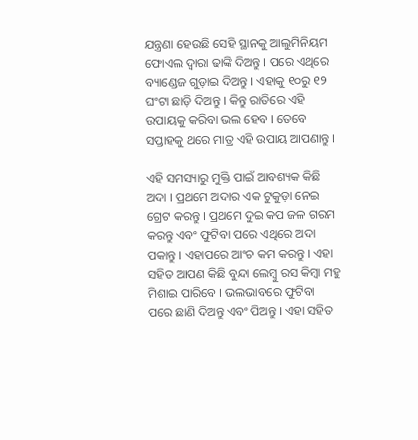ଯନ୍ତ୍ରଣା ହେଉଛି ସେହି ସ୍ଥାନକୁ ଆଲୁମିନିୟମ ଫୋଏଲ ଦ୍ୱାରା ଢାଙ୍କି ଦିଅନ୍ତୁ । ପରେ ଏଥିରେ ବ୍ୟାଣ୍ଡେଜ ଗୁଡ଼ାଇ ଦିଅନ୍ତୁ । ଏହାକୁ ୧୦ରୁ ୧୨ ଘଂଟା ଛାଡ଼ି ଦିଅନ୍ତୁ । କିନ୍ତୁ ରାତିରେ ଏହି ଉପାୟକୁ କରିବା ଭଲ ହେବ । ତେବେ ସପ୍ତାହକୁ ଥରେ ମାତ୍ର ଏହି ଉପାୟ ଆପଣାନ୍ତୁ ।

ଏହି ସମସ୍ୟାରୁ ମୁକ୍ତି ପାଇଁ ଆବଶ୍ୟକ କିଛି ଅଦା । ପ୍ରଥମେ ଅଦାର ଏକ ଟୁକୁଡ଼ା ନେଇ ଗ୍ରେଟ କରନ୍ତୁ । ପ୍ରଥମେ ଦୁଇ କପ ଜଳ ଗରମ କରନ୍ତୁ ଏବଂ ଫୁଟିବା ପରେ ଏଥିରେ ଅଦା ପକାନ୍ତୁ । ଏହାପରେ ଆଂଚ କମ କରନ୍ତୁ । ଏହା ସହିତ ଆପଣ କିଛି ବୁନ୍ଦା ଲେମ୍ବୁ ରସ କିମ୍ବା ମହୁ ମିଶାଇ ପାରିବେ । ଭଲଭାବରେ ଫୁଟିବା ପରେ ଛାଣି ଦିଅନ୍ତୁ ଏବଂ ପିଅନ୍ତୁ । ଏହା ସହିତ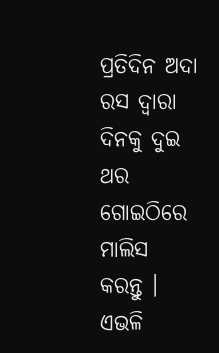ପ୍ରତିଦିନ ଅଦା ରସ ଦ୍ୱାରା ଦିନକୁ ଦୁଇ ଥର ଗୋଇଠିରେ ମାଲିସ କରନ୍ତୁ । ଏଭଳି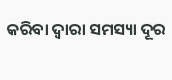କରିବା ଦ୍ୱାରା ସମସ୍ୟା ଦୂର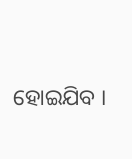ହୋଇଯିବ ।